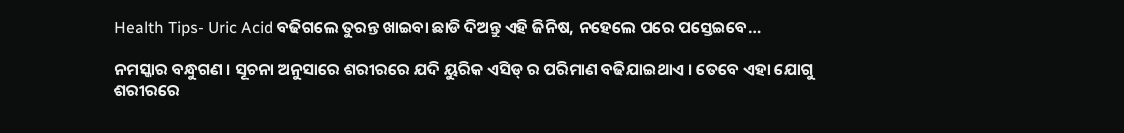Health Tips- Uric Acid ବଢିଗଲେ ତୁରନ୍ତ ଖାଇବା ଛାଡି ଦିଅନ୍ତୁ ଏହି ଜିନିଷ, ନହେଲେ ପରେ ପସ୍ତେଇବେ…

ନମସ୍କାର ବନ୍ଧୁଗଣ । ସୂଚନା ଅନୁସାରେ ଶରୀରରେ ଯଦି ୟୁରିକ ଏସିଡ୍ ର ପରିମାଣ ବଢିଯାଇଥାଏ । ତେବେ ଏହା ଯୋଗୁ ଶରୀରରେ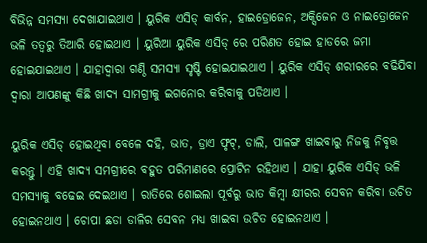ବିଭିନ୍ନ ସମସ୍ଯା ଦେଖାଯାଇଥାଏ । ୟୁରିକ ଏସିଡ୍ କାର୍ବନ, ହାଇଡ୍ରୋଜେନ, ଅକ୍ସିଜେନ ଓ ନାଇତ୍ରୋଜେନ ଭଳି ତତ୍ଵରୁ ତିଆରି ହୋଇଥାଏ । ୟୁରିଆ ୟୁରିକ ଏସିଡ୍ ରେ ପରିଣତ ହୋଇ ହାଡରେ ଜମା ହୋଇଯାଇଥାଏ । ଯାହାଦ୍ୱାରା ଗଣ୍ଠି ସମସ୍ଯା ସୃଷ୍ଟି ହୋଇଯାଇଥାଏ । ୟୁରିକ ଏସିଡ୍ ଶରୀରରେ ବଢିଯିବା ଦ୍ଵାରା ଆପଣଙ୍କୁ କିଛି ଖାଦ୍ୟ ସାମଗ୍ରୀକୁ ଇଗନୋର କରିବାକୁ ପଡିଥାଏ ।

ୟୁରିକ ଏସିଡ୍ ହୋଇଥିବା ବେଳେ ଦହି, ଭାତ, ଡ୍ରାଏ ଫୃଟ୍, ଡାଲି, ପାଳଙ୍ଗ ଖାଇବାରୁ ନିଜକୁ ନିବୃତ୍ତ କରନ୍ତୁ । ଏହି ଖାଦ୍ୟ ସମଗ୍ରୀରେ ବହୁତ ପରିମାଣରେ ପ୍ରୋଟିନ ରହିଥାଏ । ଯାହା ୟୁରିକ ଏସିଡ୍ ଭଳି ସମସ୍ୟାକୁ ବଢେଇ ଦେଇଥାଏ । ରାତିରେ ଶୋଇଲା ପୂର୍ବରୁ ଭାତ କିମ୍ବା କ୍ଷୀରର ସେବନ କରିବା ଉଚିତ ହୋଇନଥାଏ । ଚୋପା ଛଡା ଡାଳିର ସେବନ ମଧ୍ୟ ଖାଇବା ଉଚିତ ହୋଇନଥାଏ ।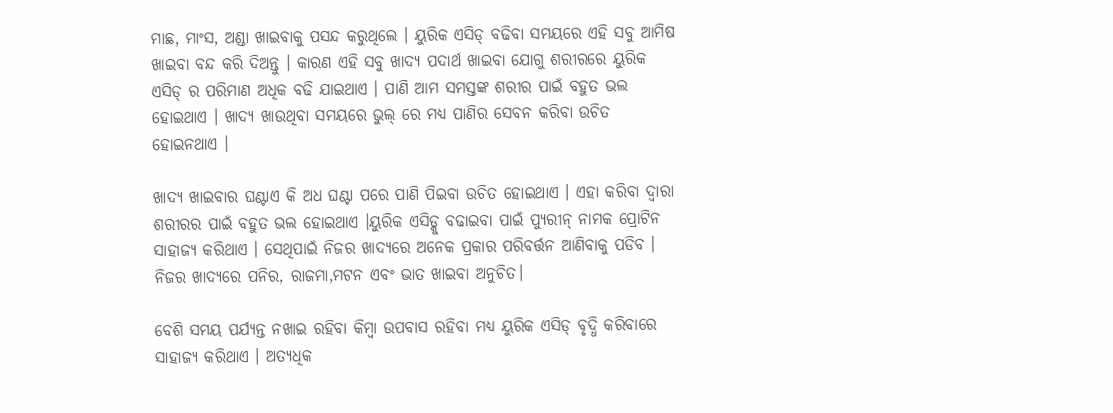ମାଛ, ମାଂସ, ଅଣ୍ଡା ଖାଇବାକୁ ପସନ୍ଦ କରୁଥିଲେ । ୟୁରିକ ଏସିଡ୍ ବଢିବା ସମୟରେ ଏହି ସବୁ ଆମିଷ ଖାଇବା ବନ୍ଦ କରି ଦିଅନ୍ତୁ । କାରଣ ଏହି ସବୁ ଖାଦ୍ୟ ପଦାର୍ଥ ଖାଇବା ଯୋଗୁ ଶରୀରରେ ୟୁରିକ ଏସିଡ୍ ର ପରିମାଣ ଅଧିକ ବଢି ଯାଇଥାଏ । ପାଣି ଆମ ସମସ୍ତଙ୍କ ଶରୀର ପାଇଁ ବହୁତ ଭଲ ହୋଇଥାଏ । ଖାଦ୍ୟ ଖାଉଥିବା ସମୟରେ ଭୁଲ୍ ରେ ମଧ୍ୟ ପାଣିର ସେବନ କରିବା ଉଚିତ ହୋଇନଥାଏ ।

ଖାଦ୍ୟ ଖାଇବାର ଘଣ୍ଟାଏ କି ଅଧ ଘଣ୍ଟା ପରେ ପାଣି ପିଇବା ଉଚିତ ହୋଇଥାଏ । ଏହା କରିବା ଦ୍ଵାରା ଶରୀରର ପାଇଁ ବହୁତ ଭଲ ହୋଇଥାଏ ।ୟୁରିକ ଏସିଡ୍କୁ ବଢାଇବା ପାଇଁ ପ୍ୟୁରୀନ୍ ନାମକ ପ୍ରୋଟିନ ସାହାଜ୍ଯ କରିଥାଏ । ସେଥିପାଇଁ ନିଜର ଖାଦ୍ୟରେ ଅନେକ ପ୍ରକାର ପରିବର୍ତ୍ତନ ଆଣିବାକୁ ପଡିବ । ନିଜର ଖାଦ୍ଯରେ ପନିର, ରାଜମା,ମଟନ ଏବଂ ଭାତ ଖାଇବା ଅନୁଚିତ।

ବେଶି ସମୟ ପର୍ଯ୍ୟନ୍ତ ନଖାଇ ରହିବା କିମ୍ବା ଉପବାସ ରହିବା ମଧ୍ୟ ୟୁରିକ ଏସିଡ୍ ବୃଦ୍ଧି କରିବାରେ ସାହାଜ୍ଯ କରିଥାଏ । ଅତ୍ୟଧିକ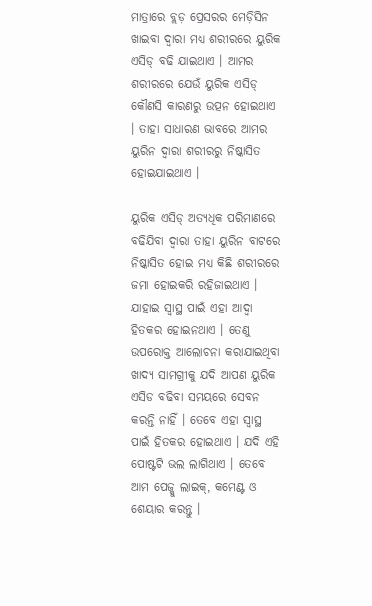ମାତ୍ରାରେ ବ୍ଲଡ଼ ପ୍ରେସରର ମେଡ଼ିସିନ ଖାଇବା ଦ୍ଵାରା ମଧ୍ୟ ଶରୀରରେ ୟୁରିକ ଏସିଡ୍ ବଢି ଯାଇଥାଏ । ଆମର ଶରୀରରେ ଯେଉଁ ୟୁରିକ ଏସିଡ୍ କୌଣସି କାରଣରୁ ଉତ୍ପନ ହୋଇଥାଏ । ତାହା ସାଧାରଣ ଭାବରେ ଆମର ୟୁରିନ ଦ୍ଵାରା ଶରୀରରୁ ନିଷ୍କାସିତ ହୋଇଯାଇଥାଏ ।

ୟୁରିକ ଏସିଡ୍ ଅତ୍ୟଧିକ ପରିମାଣରେ ବଢିଯିବା ଦ୍ଵାରା ତାହା ୟୁରିନ ବାଟରେ ନିଷ୍କାସିତ ହୋଇ ମଧ୍ୟ କିଛି ଶରୀରରେ ଜମା ହୋଇକରି ରହିଜାଇଥାଏ । ଯାହାଇ ସ୍ଵାସ୍ଥ ପାଇଁ ଏହା ଆଦ୍ୱା ହିତକର ହୋଇନଥାଏ । ତେଣୁ ଉପରୋକ୍ତ ଆଲୋଚନା କରାଯାଇଥିବା ଖାଦ୍ୟ ସାମଗ୍ରୀକୁ ଯଦି ଆପଣ ୟୁରିକ ଏସିଡ ବଢିବା ସମୟରେ ସେବନ କରନ୍ତି ନାହିଁ । ତେବେ ଏହା ସ୍ଵାସ୍ଥ ପାଇଁ ହିତକର ହୋଇଥାଏ । ଯଦି ଏହି ପୋଷ୍ଟଟି ଭଲ ଲାଗିଥାଏ । ତେବେ ଆମ ପେଜ୍କୁ ଲାଇକ୍, କମେଣ୍ଟ ଓ ଶେୟାର କରନ୍ତୁ ।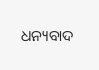ଧନ୍ୟବାଦ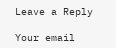Leave a Reply

Your email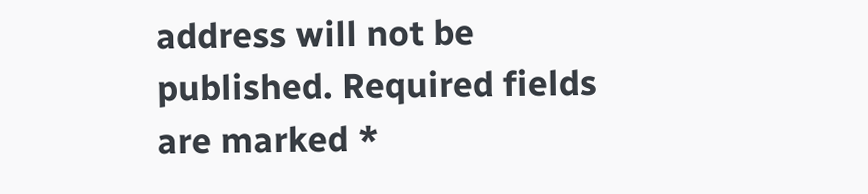address will not be published. Required fields are marked *